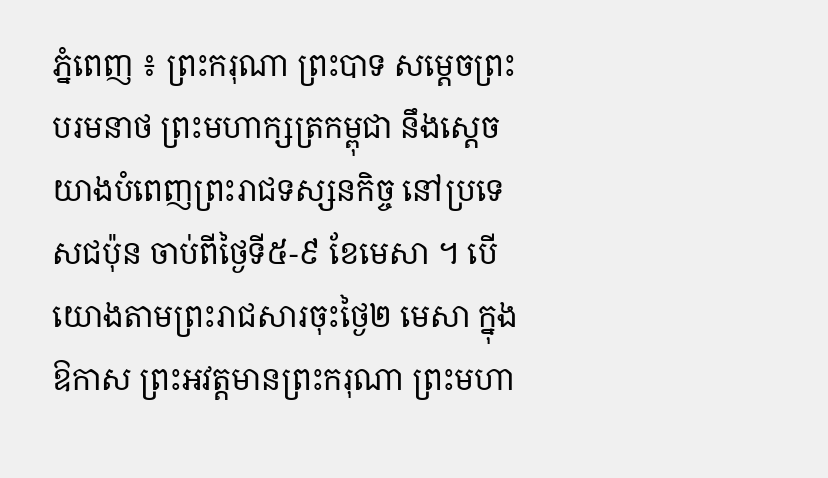ភ្នំពេញ ៖ ព្រះករុណា ព្រះបាទ សម្តេចព្រះបរមនាថ ព្រះមហាក្សត្រកម្ពុជា នឹងស្តេចយាងបំពេញព្រះរាជទស្សនកិច្ច នៅប្រទេសជប៉ុន ចាប់ពីថ្ងៃទី៥-៩ ខែមេសា ។ បើយោងតាមព្រះរាជសារចុះថ្ងៃ២ មេសា ក្នុងឱកាស ព្រះអវត្តមានព្រះករុណា ព្រះមហា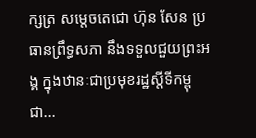ក្សត្រ សម្តេចតេជោ ហ៊ុន សែន ប្រធានព្រឹទ្ធសភា នឹងទទួលជួយព្រះអង្គ ក្នុងឋានៈជាប្រមុខរដ្ឋស្តីទីកម្ពុជា...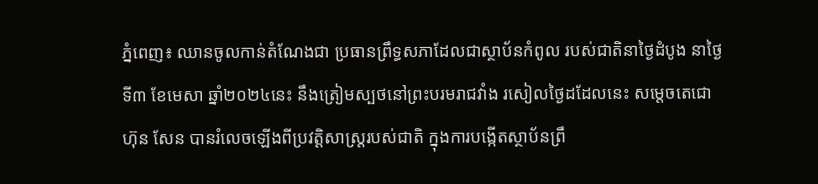ភ្នំពេញ៖ ឈានចូលកាន់តំណែងជា ប្រធានព្រឹទ្ធសភាដែលជាស្ថាប័នកំពូល របស់ជាតិនាថ្ងៃដំបូង នាថ្ងៃទី៣ ខែមេសា ឆ្នាំ២០២៤នេះ នឹងត្រៀមស្បថនៅព្រះបរមរាជវាំង រសៀលថ្ងៃដដែលនេះ សម្តេចតេជោ ហ៊ុន សែន បានរំលេចឡើងពីប្រវត្តិសាស្ត្ររបស់ជាតិ ក្នុងការបង្កើតស្ថាប័នព្រឹ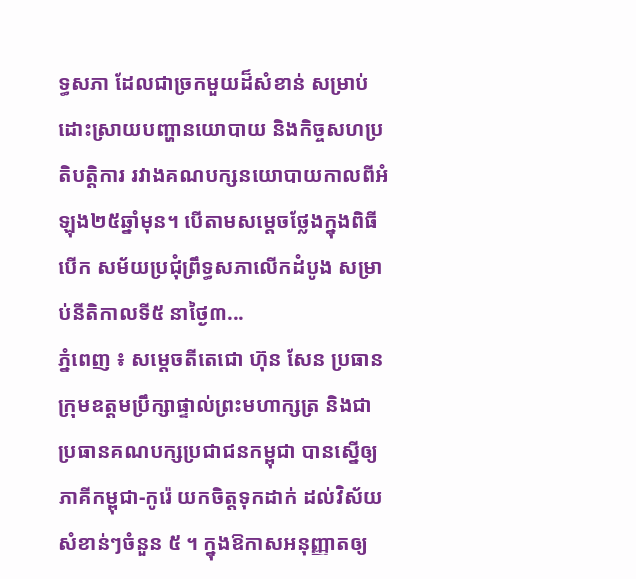ទ្ធសភា ដែលជាច្រកមួយដ៏សំខាន់ សម្រាប់ដោះស្រាយបញ្ហានយោបាយ និងកិច្ចសហប្រតិបត្តិការ រវាងគណបក្សនយោបាយកាលពីអំឡុង២៥ឆ្នាំមុន។ បើតាមសម្តេចថ្លែងក្នុងពិធីបើក សម័យប្រជុំព្រឹទ្ធសភាលើកដំបូង សម្រាប់នីតិកាលទី៥ នាថ្ងៃ៣...
ភ្នំពេញ ៖ សម្ដេចតីតេជោ ហ៊ុន សែន ប្រធានក្រុមឧត្តមប្រឹក្សាផ្ទាល់ព្រះមហាក្សត្រ និងជាប្រធានគណបក្សប្រជាជនកម្ពុជា បានស្នើឲ្យភាគីកម្ពុជា-កូរ៉េ យកចិត្តទុកដាក់ ដល់វិស័យសំខាន់ៗចំនួន ៥ ។ ក្នុងឱកាសអនុញ្ញាតឲ្យ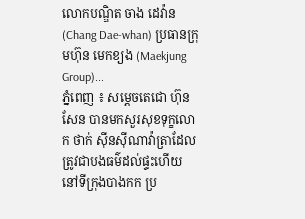លោកបណ្ឌិត ចាង ដេវ៉ាន (Chang Dae-whan) ប្រធានក្រុមហ៊ុន មេកខ្យង (Maekjung Group)...
ភ្នំពេញ ៖ សម្តេចតេជោ ហ៊ុន សែន បានមកសួរសុខទុក្ខលោក ថាក់ ស៊ីនស៊ីណាវ៉ាត្រាដែលត្រូវជាបងធម៌ដល់ផ្ទះហើយ នៅទីក្រុងបាងកក ប្រ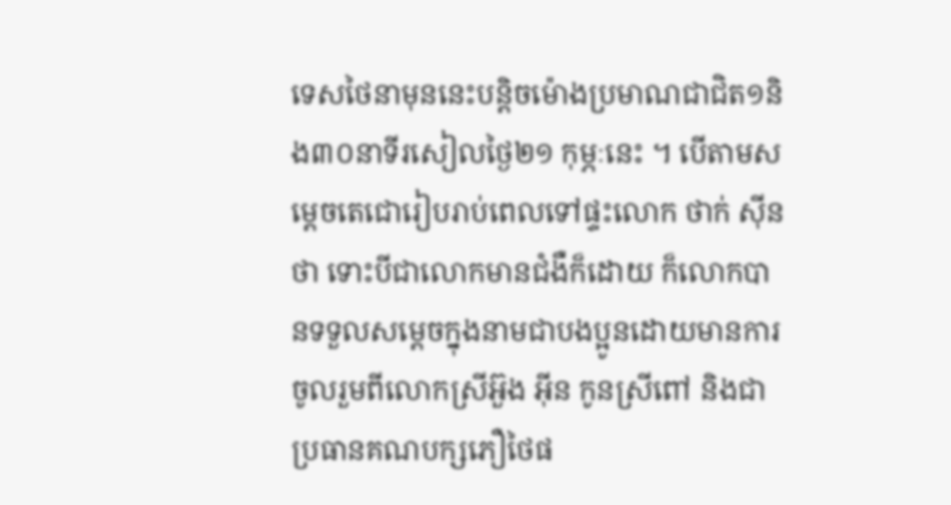ទេសថៃនាមុននេះបន្តិចម៉ោងប្រមាណជាជិត១និង៣០នាទីរសៀលថ្ងៃ២១ កុម្ភៈនេះ ។ បើតាមសម្តេចតេជោរៀបរាប់ពេលទៅផ្ទះលោក ថាក់ ស៊ីនថា ទោះបីជាលោកមានជំងឺក៏ដោយ ក៏លោកបានទទួលសម្តេចក្នុងនាមជាបងប្អូនដោយមានការចូលរួមពីលោកស្រីអ៊ួង អ៊ីន កូនស្រីពៅ និងជាប្រធានគណបក្សភឿថៃផ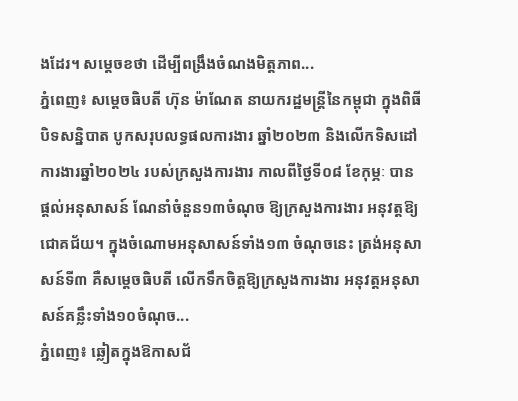ងដែរ។ សម្តេចខថា ដើម្បីពង្រឹងចំណងមិត្តភាព...
ភ្នំពេញ៖ សម្តេចធិបតី ហ៊ុន ម៉ាណែត នាយករដ្ឋមន្ត្រីនៃកម្ពុជា ក្នុងពិធីបិទសន្និបាត បូកសរុបលទ្ធផលការងារ ឆ្នាំ២០២៣ និងលើកទិសដៅការងារឆ្នាំ២០២៤ របស់ក្រសួងការងារ កាលពីថ្ងៃទី០៨ ខែកុម្ភៈ បានផ្តល់អនុសាសន៍ ណែនាំចំនួន១៣ចំណុច ឱ្យក្រសួងការងារ អនុវត្តឱ្យជោគជ័យ។ ក្នុងចំណោមអនុសាសន៍ទាំង១៣ ចំណុចនេះ ត្រង់អនុសាសន៍ទី៣ គឺសម្តេចធិបតី លើកទឹកចិត្តឱ្យក្រសួងការងារ អនុវត្តអនុសាសន៍គន្លឹះទាំង១០ចំណុច...
ភ្នំពេញ៖ ឆ្លៀតក្នុងឱកាសជ័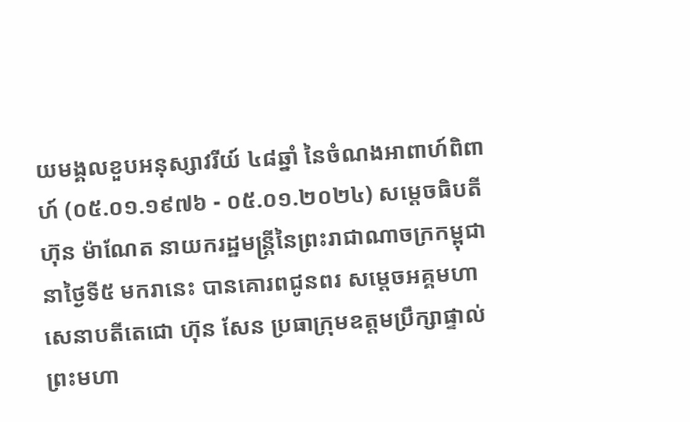យមង្គលខួបអនុស្សាវរីយ៍ ៤៨ឆ្នាំ នៃចំណងអាពាហ៍ពិពាហ៍ (០៥.០១.១៩៧៦ - ០៥.០១.២០២៤) សម្តេចធិបតី ហ៊ុន ម៉ាណែត នាយករដ្ឋមន្ត្រីនៃព្រះរាជាណាចក្រកម្ពុជា នាថ្ងៃទី៥ មករានេះ បានគោរពជូនពរ សម្ដេចអគ្គមហាសេនាបតីតេជោ ហ៊ុន សែន ប្រធាក្រុមឧត្ដមប្រឹក្សាផ្ទាល់ព្រះមហា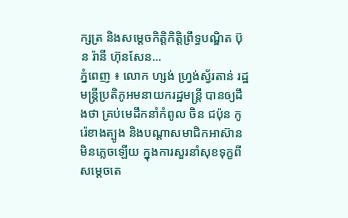ក្សត្រ និងសម្ដេចកិត្តិកិត្តិព្រឹទ្ធបណ្ឌិត ប៊ុន រ៉ានី ហ៊ុនសែន...
ភ្នំពេញ ៖ លោក ហ្សង់ ហ្វ្រង់ស្វ័រតាន់ រដ្ឋមន្ត្រីប្រតិភូអមនាយករដ្ឋមន្ត្រី បានឲ្យដឹងថា គ្រប់មេដឹកនាំកំពូល ចិន ជប៉ុន កូរ៉េខាងត្បូង និងបណ្តាសមាជិកអាស៊ាន មិនភ្លេចឡើយ ក្នុងការសួរនាំសុខទុក្ខពីសម្តេចតេ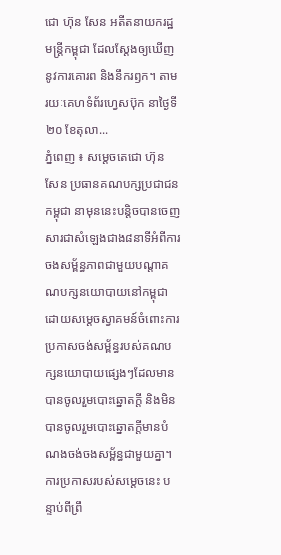ជោ ហ៊ុន សែន អតីតនាយករដ្ឋមន្ដ្រីកម្ពុជា ដែលស្តែងឲ្យឃើញនូវការគោរព និងនឹករឭក។ តាមរយៈគេហទំព័រហ្វេសប៊ុក នាថ្ងៃទី២០ ខែតុលា...
ភ្នំពេញ ៖ សម្តេចតេជោ ហ៊ុន សែន ប្រធានគណបក្សប្រជាជនកម្ពុជា នាមុននេះបន្តិចបានចេញសារជាសំឡេងជាង៨នាទីអំពីការចងសម្ព័ន្ធភាពជាមួយបណ្តាគណបក្សនយោបាយនៅកម្ពុជា ដោយសម្តេចស្វាគមន៍ចំពោះការប្រកាសចង់សម្ព័ន្ធរបស់គណបក្សនយោបាយផ្សេងៗដែលមានបានចូលរួមបោះឆ្នោតក្តី និងមិនបានចូលរួមបោះឆ្នោតក្តីមានបំណងចង់ចងសម្ព័ន្ធជាមួយគ្នា។ ការប្រកាសរបស់សម្តេចនេះ បន្ទាប់ពីព្រឹ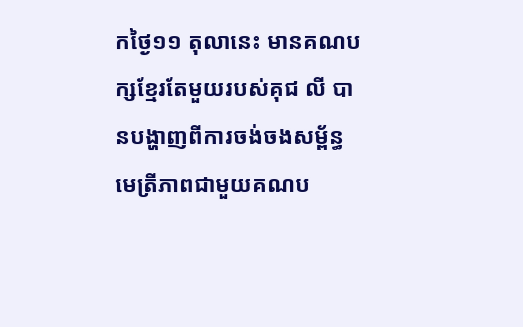កថ្ងៃ១១ តុលានេះ មានគណបក្សខ្មែរតែមួយរបស់គុជ លី បានបង្ហាញពីការចង់ចងសម្ព័ន្ធមេតី្រភាពជាមួយគណប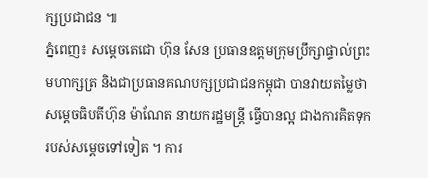ក្សប្រជាជន ៕
ភ្នំពេញ៖ សម្តេចតេជោ ហ៊ុន សែន ប្រធានឧត្តមក្រុមប្រឹក្សាផ្ទាល់ព្រះមហាក្សត្រ និងជាប្រធានគណបក្សប្រជាជនកម្ពុជា បានវាយតម្លៃថា សម្តេចធិបតីហ៊ុន ម៉ាណែត នាយករដ្ឋមន្ត្រី ធ្វើបានល្អ ជាងការគិតទុក របស់សម្តេចទៅទៀត ។ ការ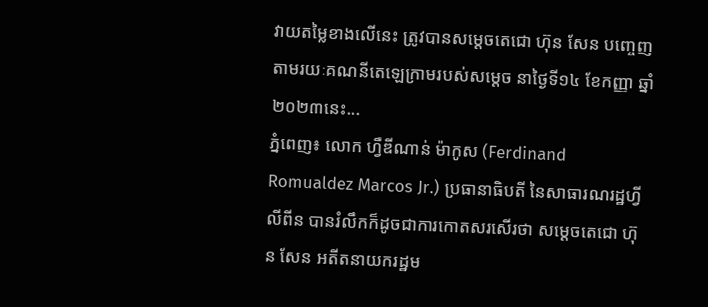វាយតម្លៃខាងលើនេះ ត្រូវបានសម្តេចតេជោ ហ៊ុន សែន បញ្ចេញតាមរយៈគណនីតេឡេក្រាមរបស់សម្តេច នាថ្ងៃទី១៤ ខែកញ្ញា ឆ្នាំ២០២៣នេះ...
ភ្នំពេញ៖ លោក ហ្វឺឌីណាន់ ម៉ាកូស (Ferdinand Romualdez Marcos Jr.) ប្រធានាធិបតី នៃសាធារណរដ្ឋហ្វីលីពីន បានរំលឹកក៏ដូចជាការកោតសរសើរថា សម្តេចតេជោ ហ៊ុន សែន អតីតនាយករដ្ឋម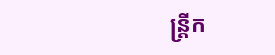ន្រ្តីក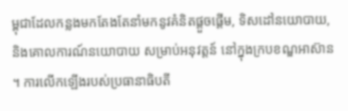ម្ពុជាដែលកន្លងមកតែងតែនាំមកនូវគំនិតផ្តួចផ្តើម, ទិសដៅនយោបាយ, និងគោលការណ៍នយោបាយ សម្រាប់អនុវត្តន៍ នៅក្នុងក្របខណ្ឌអាស៊ាន ។ ការលើកឡើងរបស់ប្រធានាធិបតី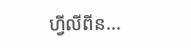ហ្វីលីពីន...